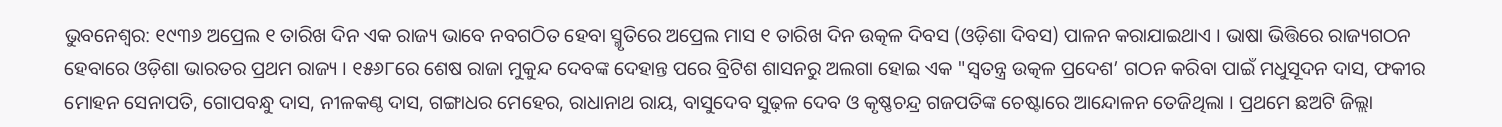ଭୁବନେଶ୍ୱର: ୧୯୩୬ ଅପ୍ରେଲ ୧ ତାରିଖ ଦିନ ଏକ ରାଜ୍ୟ ଭାବେ ନବଗଠିତ ହେବା ସ୍ମୃତିରେ ଅପ୍ରେଲ ମାସ ୧ ତାରିଖ ଦିନ ଉତ୍କଳ ଦିବସ (ଓଡ଼ିଶା ଦିବସ) ପାଳନ କରାଯାଇଥାଏ । ଭାଷା ଭିତ୍ତିରେ ରାଜ୍ୟଗଠନ ହେବାରେ ଓଡ଼ିଶା ଭାରତର ପ୍ରଥମ ରାଜ୍ୟ । ୧୫୬୮ରେ ଶେଷ ରାଜା ମୁକୁନ୍ଦ ଦେବଙ୍କ ଦେହାନ୍ତ ପରେ ବ୍ରିଟିଶ ଶାସନରୁ ଅଲଗା ହୋଇ ଏକ "ସ୍ୱତନ୍ତ୍ର ଉତ୍କଳ ପ୍ରଦେଶ’ ଗଠନ କରିବା ପାଇଁ ମଧୁସୂଦନ ଦାସ, ଫକୀର ମୋହନ ସେନାପତି, ଗୋପବନ୍ଧୁ ଦାସ, ନୀଳକଣ୍ଠ ଦାସ, ଗଙ୍ଗାଧର ମେହେର, ରାଧାନାଥ ରାୟ, ବାସୁଦେବ ସୁଢ଼ଳ ଦେବ ଓ କୃଷ୍ଣଚନ୍ଦ୍ର ଗଜପତିଙ୍କ ଚେଷ୍ଟାରେ ଆନ୍ଦୋଳନ ତେଜିଥିଲା । ପ୍ରଥମେ ଛଅଟି ଜିଲ୍ଲା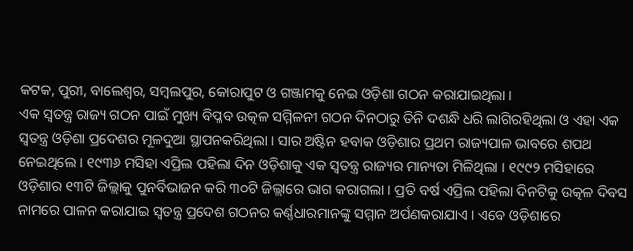କଟକ, ପୁରୀ, ବାଲେଶ୍ୱର, ସମ୍ବଲପୁର, କୋରାପୁଟ ଓ ଗଞ୍ଜାମକୁ ନେଇ ଓଡ଼ିଶା ଗଠନ କରାଯାଇଥିଲା ।
ଏକ ସ୍ୱତନ୍ତ୍ର ରାଜ୍ୟ ଗଠନ ପାଇଁ ମୁଖ୍ୟ ବିପ୍ଳବ ଉତ୍କଳ ସମ୍ମିଳନୀ ଗଠନ ଦିନଠାରୁ ତିନି ଦଶନ୍ଧି ଧରି ଲାଗିରହିଥିଲା ଓ ଏହା ଏକ ସ୍ୱତନ୍ତ୍ର ଓଡ଼ିଶା ପ୍ରଦେଶର ମୂଳଦୁଆ ସ୍ଥାପନକରିଥିଲା । ସାର ଅଷ୍ଟିନ ହବାକ ଓଡ଼ିଶାର ପ୍ରଥମ ରାଜ୍ୟପାଳ ଭାବରେ ଶପଥ ନେଇଥିଲେ । ୧୯୩୬ ମସିହା ଏପ୍ରିଲ ପହିଲା ଦିନ ଓଡ଼ିଶାକୁ ଏକ ସ୍ୱତନ୍ତ୍ର ରାଜ୍ୟର ମାନ୍ୟତା ମିଳିଥିଲା । ୧୯୯୨ ମସିହାରେ ଓଡ଼ିଶାର ୧୩ଟି ଜିଲ୍ଲାକୁ ପୁନର୍ବିଭାଜନ କରି ୩୦ଟି ଜିଲ୍ଲାରେ ଭାଗ କରାଗଲା । ପ୍ରତି ବର୍ଷ ଏପ୍ରିଲ ପହିଲା ଦିନଟିକୁ ଉତ୍କଳ ଦିବସ ନାମରେ ପାଳନ କରାଯାଇ ସ୍ୱତନ୍ତ୍ର ପ୍ରଦେଶ ଗଠନର କର୍ଣ୍ଣଧାରମାନଙ୍କୁ ସମ୍ମାନ ଅର୍ପଣକରାଯାଏ । ଏବେ ଓଡ଼ିଶାରେ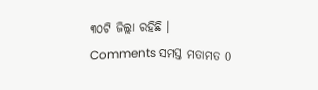୩୦ଟି ଜିଲ୍ଲା ରହିଛି ।
Comments ସମସ୍ତ ମତାମତ 0